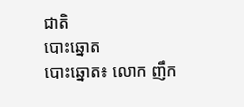ជាតិ
បោះឆ្នោត
បោះឆ្នោត៖ លោក ញឹក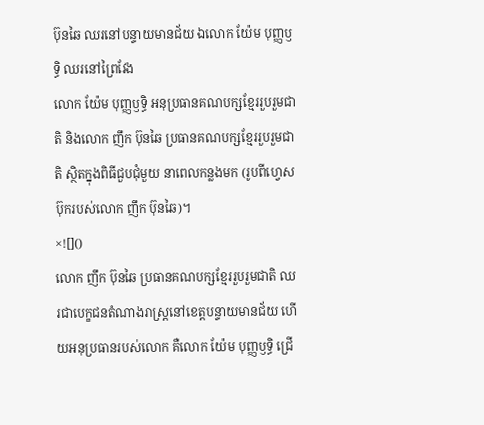ប៊ុនឆៃ ឈរនៅបន្ទាយមានជ័យ ឯលោក យ៉ែម បុញ្ញឫទ្ធិ ឈរនៅព្រៃវែង
លោក យ៉ែម បុញ្ញឫទ្ធិ អនុប្រធានគណបក្សខ្មែររួបរួមជាតិ និងលោក ញឹក ប៊ុនឆៃ ប្រធានគណបក្សខ្មែររួបរួមជាតិ ស្ថិតក្នុងពិធីជួបជុំមួយ នាពេលកន្លងមក (រូបពីហ្វេសប៊ុករបស់លោក ញឹក ប៊ុនឆៃ)។
×![]()
លោក ញឹក ប៊ុនឆៃ ប្រធានគណបក្សខ្មែររួបរួមជាតិ ឈរជាបេក្ខជនតំណាងរាស្រ្តនៅខេត្តបន្ទាយមានជ័យ ហើយអនុប្រធានរបស់លោក គឺលោក យ៉ែម បុញ្ញឫទ្ធិ ជ្រើ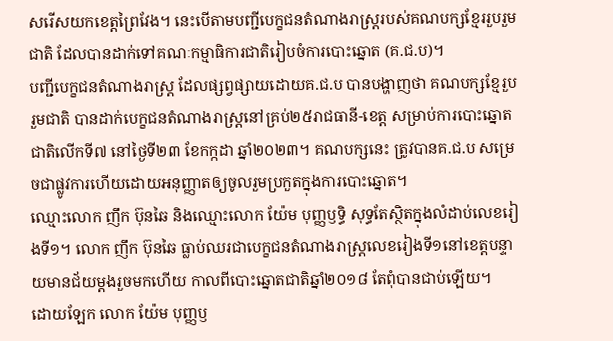សរើសយកខេត្តព្រៃវែង។ នេះបើតាមបញ្ជីបេក្ខជនតំណាងរាស្រ្តរបស់គណបក្សខ្មែររួបរួមជាតិ ដែលបានដាក់ទៅគណៈកម្មាធិការជាតិរៀបចំការបោះឆ្នោត (គ.ជ.ប)។
បញ្ជីបេក្ខជនតំណាងរាស្រ្ត ដែលផ្សព្វផ្សាយដោយគ.ជ.ប បានបង្ហាញថា គណបក្សខ្មែរួបរួមជាតិ បានដាក់បេក្ខជនតំណាងរាស្រ្តនៅគ្រប់២៥រាជធានី-ខេត្ត សម្រាប់ការបោះឆ្នោតជាតិលើកទី៧ នៅថ្ងៃទី២៣ ខែកក្កដា ឆ្នាំ២០២៣។ គណបក្សនេះ ត្រូវបានគ.ជ.ប សម្រេចជាផ្លូវការហើយដោយអនុញ្ញាតឲ្យចូលរួមប្រកួតក្នុងការបោះឆ្នោត។
ឈ្មោះលោក ញឹក ប៊ុនឆៃ និងឈ្មោះលោក យ៉ែម បុញ្ញឫទ្ធិ សុទ្ធតែស្ថិតក្នុងលំដាប់លេខរៀងទី១។ លោក ញឹក ប៊ុនឆៃ ធ្លាប់ឈរជាបេក្ខជនតំណាងរាស្រ្តលេខរៀងទី១នៅខេត្តបន្ទាយមានជ័យម្តងរួចមកហើយ កាលពីបោះឆ្នោតជាតិឆ្នាំ២០១៨ តែពុំបានជាប់ឡើយ។
ដោយឡែក លោក យ៉ែម បុញ្ញឫ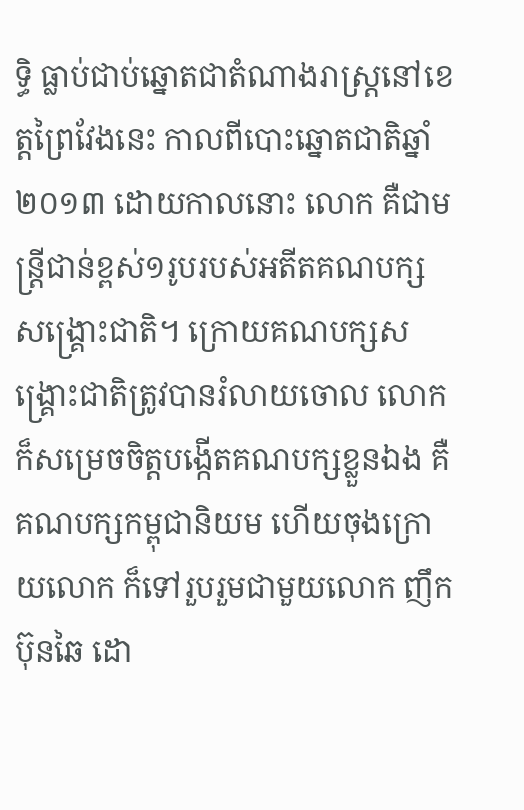ទ្ធិ ធ្លាប់ជាប់ឆ្នោតជាតំណាងរាស្រ្តនៅខេត្តព្រៃវែងនេះ កាលពីបោះឆ្នោតជាតិឆ្នាំ២០១៣ ដោយកាលនោះ លោក គឺជាមន្រ្តីជាន់ខ្ពស់១រូបរបស់អតីតគណបក្សសង្គ្រោះជាតិ។ ក្រោយគណបក្សសង្គ្រោះជាតិត្រូវបានរំលាយចោល លោក ក៏សម្រេចចិត្តបង្កើតគណបក្សខ្លួនឯង គឺគណបក្សកម្ពុជានិយម ហើយចុងក្រោយលោក ក៏ទៅរួបរួមជាមួយលោក ញឹក ប៊ុនឆៃ ដោ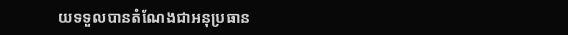យទទួលបានតំណែងជាអនុប្រធាន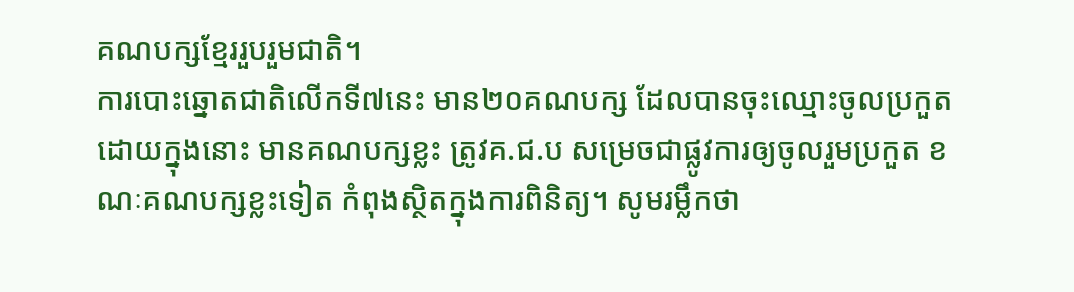គណបក្សខ្មែររួបរួមជាតិ។
ការបោះឆ្នោតជាតិលើកទី៧នេះ មាន២០គណបក្ស ដែលបានចុះឈ្មោះចូលប្រកួត ដោយក្នុងនោះ មានគណបក្សខ្លះ ត្រូវគ.ជ.ប សម្រេចជាផ្លូវការឲ្យចូលរួមប្រកួត ខណៈគណបក្សខ្លះទៀត កំពុងស្ថិតក្នុងការពិនិត្យ។ សូមរម្លឹកថា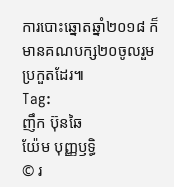ការបោះឆ្នោតឆ្នាំ២០១៨ ក៏មានគណបក្ស២០ចូលរួមប្រកួតដែរ៕
Tag:
ញឹក ប៊ុនឆៃ
យ៉ែម បុញ្ញឫទ្ធិ
© រ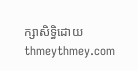ក្សាសិទ្ធិដោយ thmeythmey.com